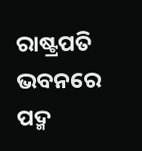ରାଷ୍ଟ୍ରପତି ଭବନରେ ପଦ୍ମ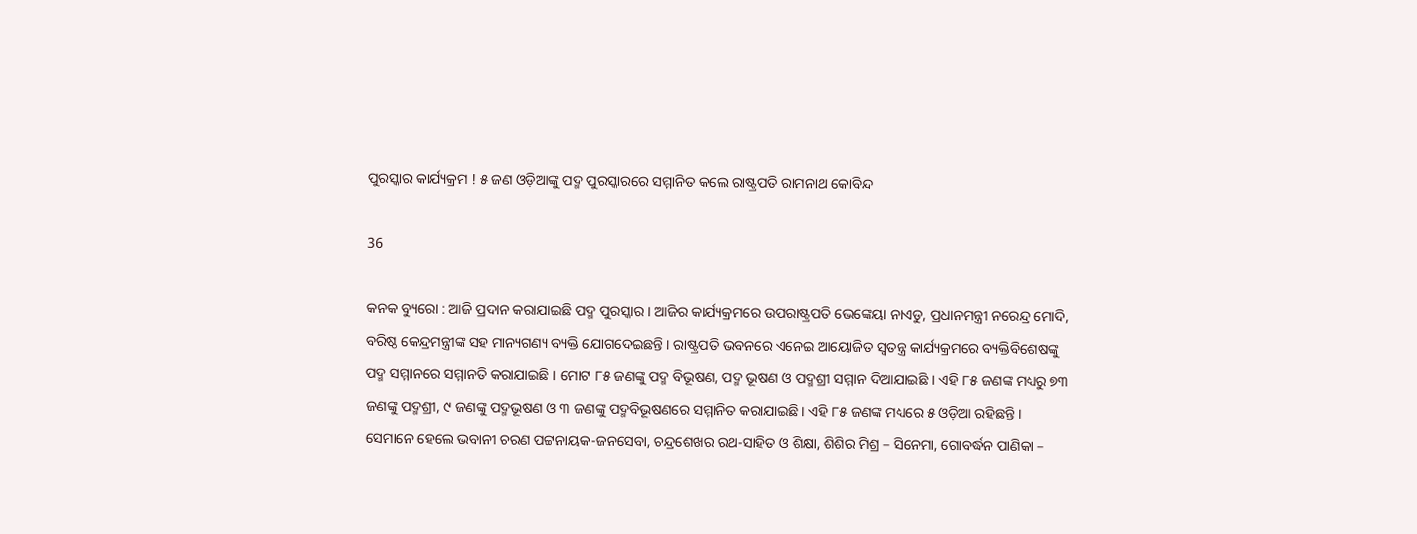ପୁରସ୍କାର କାର୍ଯ୍ୟକ୍ରମ ! ୫ ଜଣ ଓଡ଼ିଆଙ୍କୁ ପଦ୍ମ ପୁରସ୍କାରରେ ସମ୍ମାନିତ କଲେ ରାଷ୍ଟ୍ରପତି ରାମନାଥ କୋବିନ୍ଦ

36

କନକ ବ୍ୟୁରୋ : ଆଜି ପ୍ରଦାନ କରାଯାଇଛି ପଦ୍ମ ପୁରସ୍କାର । ଆଜିର କାର୍ଯ୍ୟକ୍ରମରେ ଉପରାଷ୍ଟ୍ରପତି ଭେଙ୍କେୟା ନାଏଡୁ, ପ୍ରଧାନମନ୍ତ୍ରୀ ନରେନ୍ଦ୍ର ମୋଦି, ବରିଷ୍ଠ କେନ୍ଦ୍ରମନ୍ତ୍ରୀଙ୍କ ସହ ମାନ୍ୟଗଣ୍ୟ ବ୍ୟକ୍ତି ଯୋଗଦେଇଛନ୍ତି । ରାଷ୍ଟ୍ରପତି ଭବନରେ ଏନେଇ ଆୟୋଜିତ ସ୍ୱତନ୍ତ୍ର କାର୍ଯ୍ୟକ୍ରମରେ ବ୍ୟକ୍ତିବିଶେଷଙ୍କୁ ପଦ୍ମ ସମ୍ମାନରେ ସମ୍ମାନତି କରାଯାଇଛି । ମୋଟ ୮୫ ଜଣଙ୍କୁ ପଦ୍ମ ବିଭୂଷଣ, ପଦ୍ମ ଭୂଷଣ ଓ ପଦ୍ମଶ୍ରୀ ସମ୍ମାନ ଦିଆଯାଇଛି । ଏହି ୮୫ ଜଣଙ୍କ ମଧ୍ୟରୁ ୭୩ ଜଣଙ୍କୁ ପଦ୍ମଶ୍ରୀ, ୯ ଜଣଙ୍କୁ ପଦ୍ମଭୂଷଣ ଓ ୩ ଜଣଙ୍କୁ ପଦ୍ମବିଭୂଷଣରେ ସମ୍ମାନିତ କରାଯାଇଛି। ଏହି ୮୫ ଜଣଙ୍କ ମଧ୍ୟରେ ୫ ଓଡ଼ିଆ ରହିଛନ୍ତି । ସେମାନେ ହେଲେ ଭବାନୀ ଚରଣ ପଟ୍ଟନାୟକ-ଜନସେବା, ଚନ୍ଦ୍ରଶେଖର ରଥ-ସାହିତ ଓ ଶିକ୍ଷା, ଶିଶିର ମିଶ୍ର – ସିନେମା, ଗୋବର୍ଦ୍ଧନ ପାଣିକା –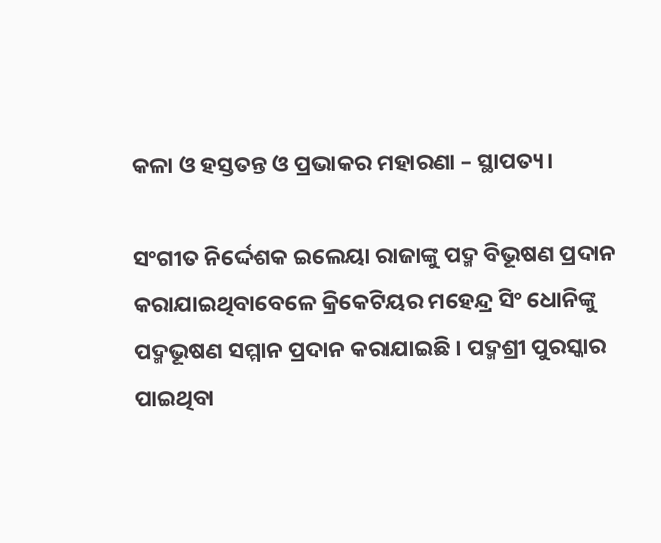କଳା ଓ ହସ୍ତତନ୍ତ ଓ ପ୍ରଭାକର ମହାରଣା – ସ୍ଥାପତ୍ୟ।

ସଂଗୀତ ନିର୍ଦ୍ଦେଶକ ଇଲେୟା ରାଜାଙ୍କୁ ପଦ୍ମ ବିଭୂଷଣ ପ୍ରଦାନ କରାଯାଇଥିବାବେଳେ କ୍ରିକେଟିୟର ମହେନ୍ଦ୍ର ସିଂ ଧୋନିଙ୍କୁ ପଦ୍ମଭୂଷଣ ସମ୍ମାନ ପ୍ରଦାନ କରାଯାଇଛି । ପଦ୍ମଶ୍ରୀ ପୁରସ୍କାର ପାଇଥିବା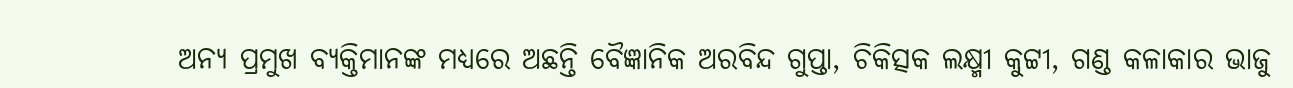ଅନ୍ୟ ପ୍ରମୁଖ ବ୍ୟକ୍ତିମାନଙ୍କ ମଧ୍ୟରେ ଅଛନ୍ତି ବୈଜ୍ଞାନିକ ଅରବିନ୍ଦ ଗୁପ୍ତା, ଚିକିତ୍ସକ ଲକ୍ଷ୍ମୀ କୁଟ୍ଟୀ, ଗଣ୍ଡ କଳାକାର ଭାଜୁ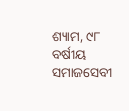ଶ୍ୟାମ, ୯୮ ବର୍ଷୀୟ ସମାଜସେବୀ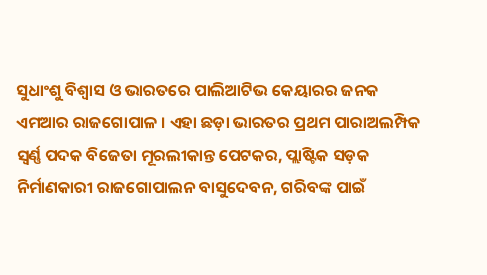ସୁଧାଂଶୁ ବିଶ୍ୱାସ ଓ ଭାରତରେ ପାଲିଆଟିଭ କେୟାରର ଜନକ ଏମଆର ରାଜଗୋପାଳ । ଏହା ଛଡ଼ା ଭାରତର ପ୍ରଥମ ପାରାଅଲମ୍ପିକ ସ୍ୱର୍ଣ୍ଣ ପଦକ ବିଜେତା ମୂରଲୀକାନ୍ତ ପେଟକର, ପ୍ଲାଷ୍ଟିକ ସଡ଼କ ନିର୍ମାଣକାରୀ ରାଜଗୋପାଲନ ବାସୁଦେବନ, ଗରିବଙ୍କ ପାଇଁ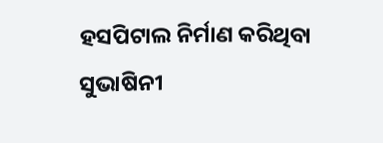ହସପିଟାଲ ନିର୍ମାଣ କରିଥିବା ସୁଭାଷିନୀ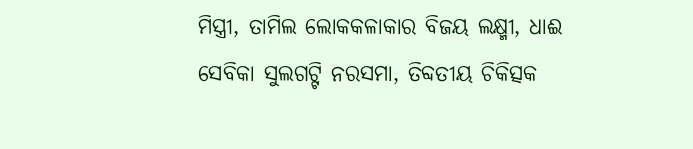ମିସ୍ତ୍ରୀ, ତାମିଲ ଲୋକକଳାକାର ବିଜୟ ଲକ୍ଷ୍ମୀ, ଧାଈ ସେବିକା ସୁଲଗଟ୍ଟି ନରସମା, ତିବ୍ଦତୀୟ ଚିକିତ୍ସକ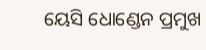ୟେସି ଧୋଣ୍ଡେନ ପ୍ରମୁଖ